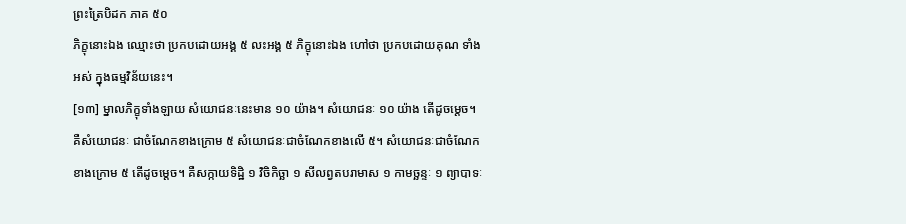ព្រះត្រៃបិដក ភាគ ៥០
ភិក្ខុនោះឯង ឈ្មោះថា ប្រកបដោយអង្គ ៥ លះអង្គ ៥ ភិក្ខុនោះឯង ហៅថា ប្រកបដោយគុណ ទាំងអស់ ក្នុងធម្មវិន័យនេះ។
[១៣] ម្នាលភិក្ខុទាំងឡាយ សំយោជនៈនេះមាន ១០ យ៉ាង។ សំយោជនៈ ១០ យ៉ាង តើដូចម្តេច។ គឺសំយោជនៈ ជាចំណែកខាងក្រោម ៥ សំយោជនៈជាចំណែកខាងលើ ៥។ សំយោជនៈជាចំណែកខាងក្រោម ៥ តើដូចម្តេច។ គឺសក្កាយទិដ្ឋិ ១ វិចិកិច្ឆា ១ សីលព្វតបរាមាស ១ កាមច្ឆន្ទៈ ១ ព្យាបាទៈ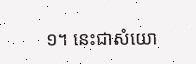១។ នេះជាសំយោ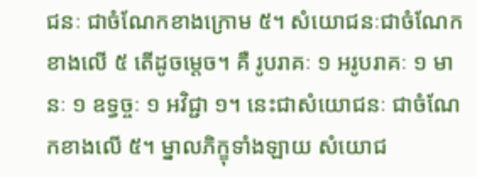ជនៈ ជាចំណែកខាងក្រោម ៥។ សំយោជនៈជាចំណែកខាងលើ ៥ តើដូចម្តេច។ គឺ រូបរាគៈ ១ អរូបរាគៈ ១ មានៈ ១ ឧទ្ធច្ចៈ ១ អវិជ្ជា ១។ នេះជាសំយោជនៈ ជាចំណែកខាងលើ ៥។ ម្នាលភិក្ខុទាំងឡាយ សំយោជ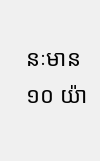នៈមាន ១០ យ៉ា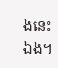ងនេះឯង។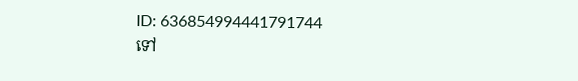ID: 636854994441791744
ទៅ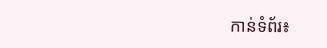កាន់ទំព័រ៖